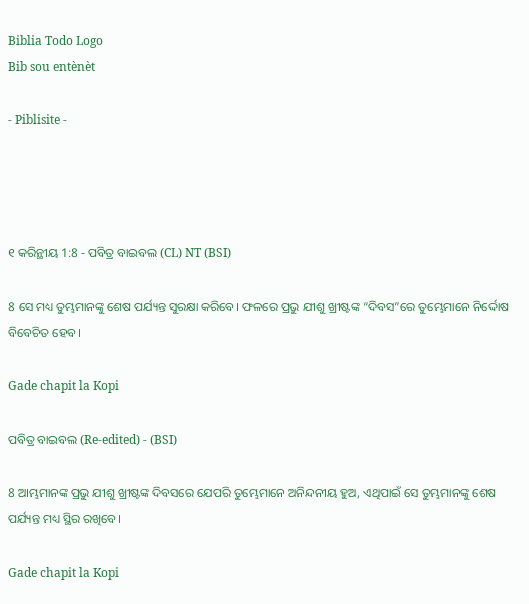Biblia Todo Logo
Bib sou entènèt

- Piblisite -




୧ କରିନ୍ଥୀୟ 1:8 - ପବିତ୍ର ବାଇବଲ (CL) NT (BSI)

8 ସେ ମଧ୍ୟ ତୁମ୍ଭମାନଙ୍କୁ ଶେଷ ପର୍ଯ୍ୟନ୍ତ ସୁରକ୍ଷା କରିବେ। ଫଳରେ ପ୍ରଭୁ ଯୀଶୁ ଖ୍ରୀଷ୍ଟଙ୍କ “ଦିବସ”ରେ ତୁମ୍ଭେମାନେ ନିର୍ଦ୍ଦୋଷ ବିବେଚିତ ହେବ।

Gade chapit la Kopi

ପବିତ୍ର ବାଇବଲ (Re-edited) - (BSI)

8 ଆମ୍ଭମାନଙ୍କ ପ୍ରଭୁ ଯୀଶୁ ଖ୍ରୀଷ୍ଟଙ୍କ ଦିବସରେ ଯେପରି ତୁମ୍ଭେମାନେ ଅନିନ୍ଦନୀୟ ହୁଅ, ଏଥିପାଇଁ ସେ ତୁମ୍ଭମାନଙ୍କୁ ଶେଷ ପର୍ଯ୍ୟନ୍ତ ମଧ୍ୟ ସ୍ଥିର ରଖିବେ।

Gade chapit la Kopi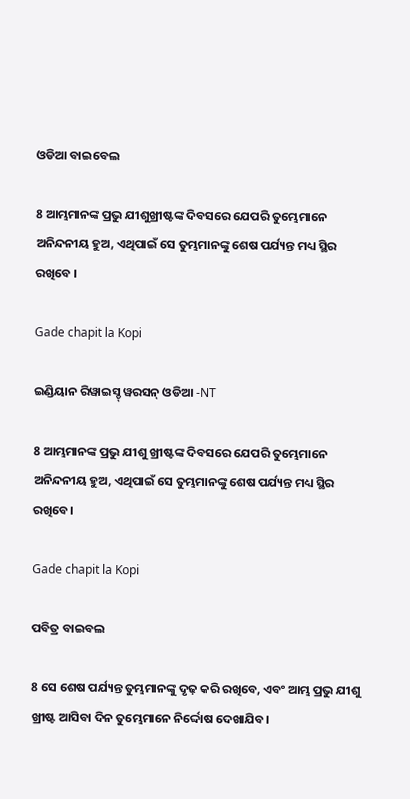ଓଡିଆ ବାଇବେଲ

8 ଆମ୍ଭମାନଙ୍କ ପ୍ରଭୁ ଯୀଶୁଖ୍ରୀଷ୍ଟଙ୍କ ଦିବସରେ ଯେପରି ତୁମ୍ଭେମାନେ ଅନିନ୍ଦନୀୟ ହୁଅ, ଏଥିପାଇଁ ସେ ତୁମ୍ଭମାନଙ୍କୁ ଶେଷ ପର୍ଯ୍ୟନ୍ତ ମଧ୍ୟ ସ୍ଥିର ରଖିବେ ।

Gade chapit la Kopi

ଇଣ୍ଡିୟାନ ରିୱାଇସ୍ଡ୍ ୱରସନ୍ ଓଡିଆ -NT

8 ଆମ୍ଭମାନଙ୍କ ପ୍ରଭୁ ଯୀଶୁ ଖ୍ରୀଷ୍ଟଙ୍କ ଦିବସରେ ଯେପରି ତୁମ୍ଭେମାନେ ଅନିନ୍ଦନୀୟ ହୁଅ, ଏଥିପାଇଁ ସେ ତୁମ୍ଭମାନଙ୍କୁ ଶେଷ ପର୍ଯ୍ୟନ୍ତ ମଧ୍ୟ ସ୍ଥିର ରଖିବେ।

Gade chapit la Kopi

ପବିତ୍ର ବାଇବଲ

8 ସେ ଶେଷ ପର୍ଯ୍ୟନ୍ତ ତୁମ୍ଭମାନଙ୍କୁ ଦୃଢ଼ କରି ରଖିବେ, ଏବଂ ଆମ୍ଭ ପ୍ରଭୁ ଯୀଶୁ ଖ୍ରୀଷ୍ଟ ଆସିବା ଦିନ ତୁମ୍ଭେମାନେ ନିର୍ଦ୍ଦୋଷ ଦେଖାଯିବ।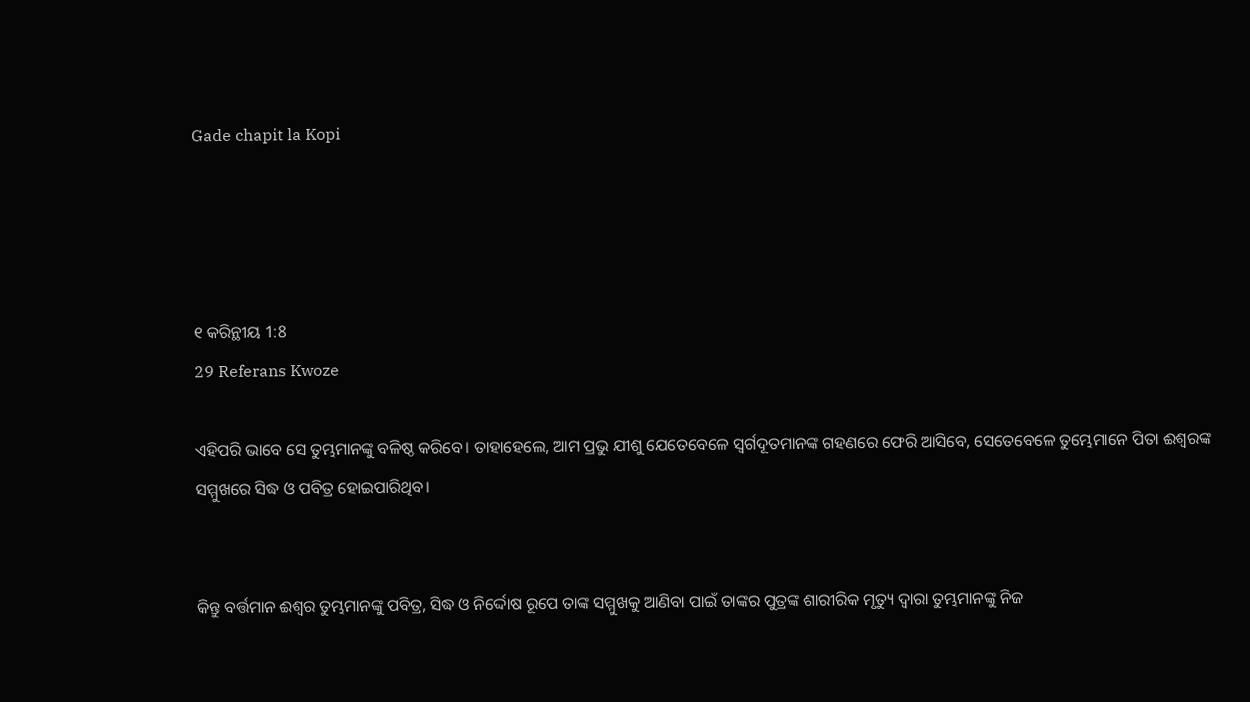Gade chapit la Kopi




୧ କରିନ୍ଥୀୟ 1:8
29 Referans Kwoze

ଏହିପରି ଭାବେ ସେ ତୁମ୍ଭମାନଙ୍କୁ ବଳିଷ୍ଠ କରିବେ। ତାହାହେଲେ, ଆମ ପ୍ରଭୁ ଯୀଶୁ ଯେତେବେଳେ ସ୍ୱର୍ଗଦୂତମାନଙ୍କ ଗହଣରେ ଫେରି ଆସିବେ, ସେତେବେଳେ ତୁମ୍ଭେମାନେ ପିତା ଈଶ୍ୱରଙ୍କ ସମ୍ମୁଖରେ ସିଦ୍ଧ ଓ ପବିତ୍ର ହୋଇପାରିଥିବ।


କିନ୍ତୁ ବର୍ତ୍ତମାନ ଈଶ୍ୱର ତୁମ୍ଭମାନଙ୍କୁ ପବିତ୍ର, ସିଦ୍ଧ ଓ ନିର୍ଦ୍ଦୋଷ ରୂପେ ତାଙ୍କ ସମ୍ମୁଖକୁ ଆଣିବା ପାଇଁ ତାଙ୍କର ପୁତ୍ରଙ୍କ ଶାରୀରିକ ମୃତ୍ୟୁ ଦ୍ୱାରା ତୁମ୍ଭମାନଙ୍କୁ ନିଜ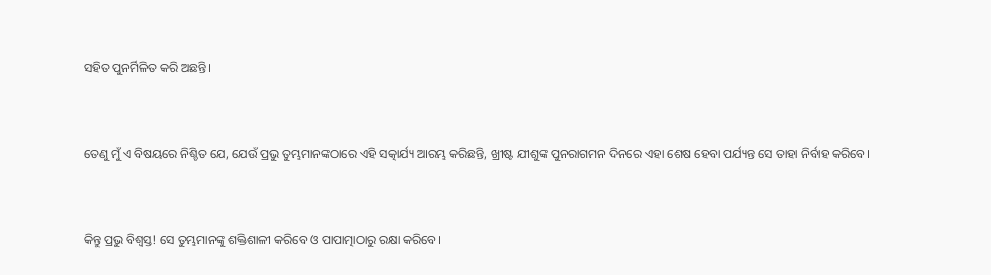ସହିତ ପୁନର୍ମିଳିତ କରି ଅଛନ୍ତି।


ତେଣୁ ମୁଁ ଏ ବିଷୟରେ ନିଶ୍ଚିତ ଯେ, ଯେଉଁ ପ୍ରଭୁ ତୁମ୍ଭମାନଙ୍କଠାରେ ଏହି ସତ୍କାର୍ଯ୍ୟ ଆରମ୍ଭ କରିଛନ୍ତି, ଖ୍ରୀଷ୍ଟ ଯୀଶୁଙ୍କ ପୁନରାଗମନ ଦିନରେ ଏହା ଶେଷ ହେବା ପର୍ଯ୍ୟନ୍ତ ସେ ତାହା ନିର୍ବାହ କରିବେ।


କିନ୍ତୁ ପ୍ରଭୁ ବିଶ୍ୱସ୍ତ! ସେ ତୁମ୍ଭମାନଙ୍କୁ ଶକ୍ତିଶାଳୀ କରିବେ ଓ ପାପାତ୍ମାଠାରୁ ରକ୍ଷା କରିବେ।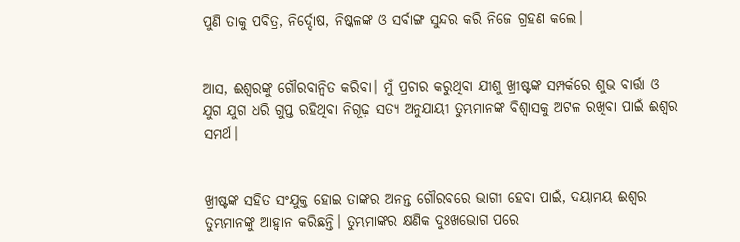ପୁଣି ତାକୁ ପବିତ୍ର, ନିର୍ଦ୍ଦୋଷ, ନିଷ୍କଳଙ୍କ ଓ ସର୍ବାଙ୍ଗ ସୁନ୍ଦର କରି ନିଜେ ଗ୍ରହଣ କଲେ।


ଆସ, ଈଶ୍ୱରଙ୍କୁ ଗୌରବାନ୍ୱିତ କରିବା। ମୁଁ ପ୍ରଚାର କରୁଥିବା ଯୀଶୁ ଖ୍ରୀଷ୍ଟଙ୍କ ସମ୍ପର୍କରେ ଶୁଭ ବାର୍ତ୍ତା ଓ ଯୁଗ ଯୁଗ ଧରି ଗୁପ୍ତ ରହିଥିବା ନିଗୂଢ଼ ସତ୍ୟ ଅନୁଯାୟୀ ତୁମ୍ଭମାନଙ୍କ ବିଶ୍ୱାସକୁ ଅଟଳ ରଖିବା ପାଇଁ ଈଶ୍ୱର ସମର୍ଥ।


ଖ୍ରୀଷ୍ଟଙ୍କ ସହିତ ସଂଯୁକ୍ତ ହୋଇ ତାଙ୍କର ଅନନ୍ତ ଗୌରବରେ ଭାଗୀ ହେବା ପାଇଁ, ଦୟାମୟ ଈଶ୍ୱର ତୁମ୍ଭମାନଙ୍କୁ ଆହ୍ୱାନ କରିଛନ୍ତି। ତୁମ୍ଭମାଙ୍କର କ୍ଷଣିକ ଦୁଃଖଭୋଗ ପରେ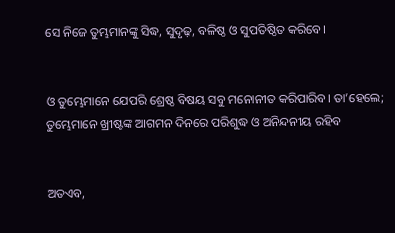ସେ ନିଜେ ତୁମ୍ଭମାନଙ୍କୁ ସିଦ୍ଧ, ସୁଦୃଢ଼, ବଳିଷ୍ଠ ଓ ସୁପତିଷ୍ଠିତ କରିବେ।


ଓ ତୁମ୍ଭେମାନେ ଯେପରି ଶ୍ରେଷ୍ଠ ବିଷୟ ସବୁ ମନୋନୀତ କରିପାରିବ। ତା’ହେଲେ; ତୁମ୍ଭେମାନେ ଖ୍ରୀଷ୍ଟଙ୍କ ଆଗମନ ଦିନରେ ପରିଶୁଦ୍ଧ ଓ ଅନିନ୍ଦନୀୟ ରହିବ


ଅତଏବ,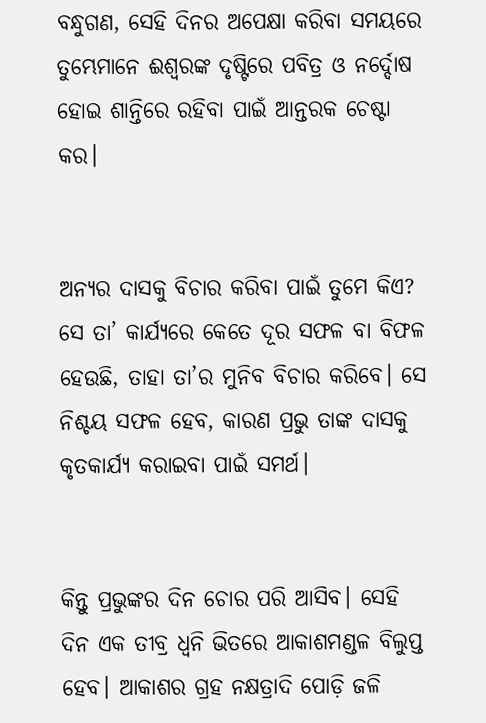ବନ୍ଧୁଗଣ, ସେହି ଦିନର ଅପେକ୍ଷା କରିବା ସମୟରେ ତୁମ୍ଭେମାନେ ଈଶ୍ୱରଙ୍କ ଦୃଷ୍ଟିରେ ପବିତ୍ର ଓ ନର୍ଦ୍ଦୋଷ ହୋଇ ଶାନ୍ତିରେ ରହିବା ପାଇଁ ଆନ୍ତରକ ଚେଷ୍ଟା କର।


ଅନ୍ୟର ଦାସକୁ ବିଚାର କରିବା ପାଇଁ ତୁମେ କିଏ? ସେ ତା’ କାର୍ଯ୍ୟରେ କେତେ ଦୂର ସଫଳ ବା ବିଫଳ ହେଉଛି, ତାହା ତା’ର ମୁନିବ ବିଚାର କରିବେ। ସେ ନିଶ୍ଚୟ ସଫଳ ହେବ, କାରଣ ପ୍ରଭୁ ତାଙ୍କ ଦାସକୁ କୃତକାର୍ଯ୍ୟ କରାଇବା ପାଇଁ ସମର୍ଥ।


କିନ୍ତୁ ପ୍ରଭୁଙ୍କର ଦିନ ଚୋର ପରି ଆସିବ। ସେହି ଦିନ ଏକ ତୀବ୍ର ଧ୍ୱନି ଭିତରେ ଆକାଶମଣ୍ଡଳ ବିଲୁପ୍ତ ହେବ। ଆକାଶର ଗ୍ରହ ନକ୍ଷତ୍ରାଦି ପୋଡ଼ି ଜଳି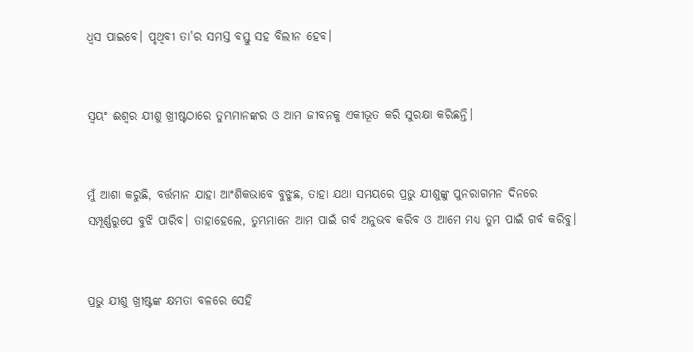ଧ୍ୱସ ପାଇବେ। ପୃଥିବୀ ତା'ର ସମସ୍ତ ବସ୍ତୁ ସହ ବିଲୀନ ହେବ।


ସ୍ୱୟଂ ଈଶ୍ୱର ଯୀଶୁ ଖ୍ରୀଷ୍ଟଠାରେ ତୁମ୍ଭମାନଙ୍କର ଓ ଆମ ଜୀବନକୁ ଏକୀଭୂତ କରି ସୁରକ୍ଷା କରିଛନ୍ତି।


ମୁଁ ଆଶା କରୁଛି, ବର୍ତ୍ତମାନ ଯାହା ଆଂଶିକଭାବେ ବୁଝୁଛ, ତାହା ଯଥା ସମୟରେ ପ୍ରଭୁ ଯୀଶୁଙ୍କୁ ପୁନରାଗମନ ଦିନରେ ସମ୍ପୂର୍ଣ୍ଣରୁପେ ବୁଝି ପାରିବ। ତାହାହେଲେ, ତୁମ୍ଭମାନେ ଆମ ପାଇଁ ଗର୍ବ ଅନୁଭବ କରିବ ଓ ଆମେ ମଧ୍ୟ ତୁମ ପାଇଁ ଗର୍ବ କରିବୁ।


ପ୍ରଭୁ ଯୀଶୁ ଖ୍ରୀଷ୍ଟଙ୍କ କ୍ଷମତା ବଳରେ ସେହି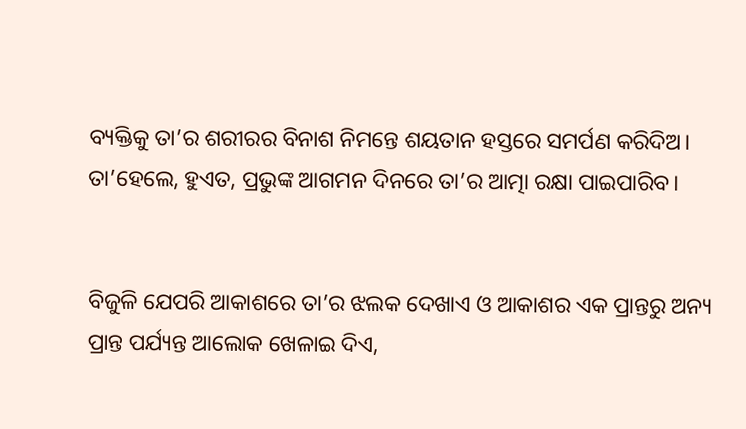ବ୍ୟକ୍ତିକୁ ତା’ର ଶରୀରର ବିନାଶ ନିମନ୍ତେ ଶୟତାନ ହସ୍ତରେ ସମର୍ପଣ କରିଦିଅ। ତା’ହେଲେ, ହୁଏତ, ପ୍ରଭୁଙ୍କ ଆଗମନ ଦିନରେ ତା’ର ଆତ୍ମା ରକ୍ଷା ପାଇପାରିବ।


ବିଜୁଳି ଯେପରି ଆକାଶରେ ତା’ର ଝଲକ ଦେଖାଏ ଓ ଆକାଶର ଏକ ପ୍ରାନ୍ତରୁ ଅନ୍ୟ ପ୍ରାନ୍ତ ପର୍ଯ୍ୟନ୍ତ ଆଲୋକ ଖେଳାଇ ଦିଏ,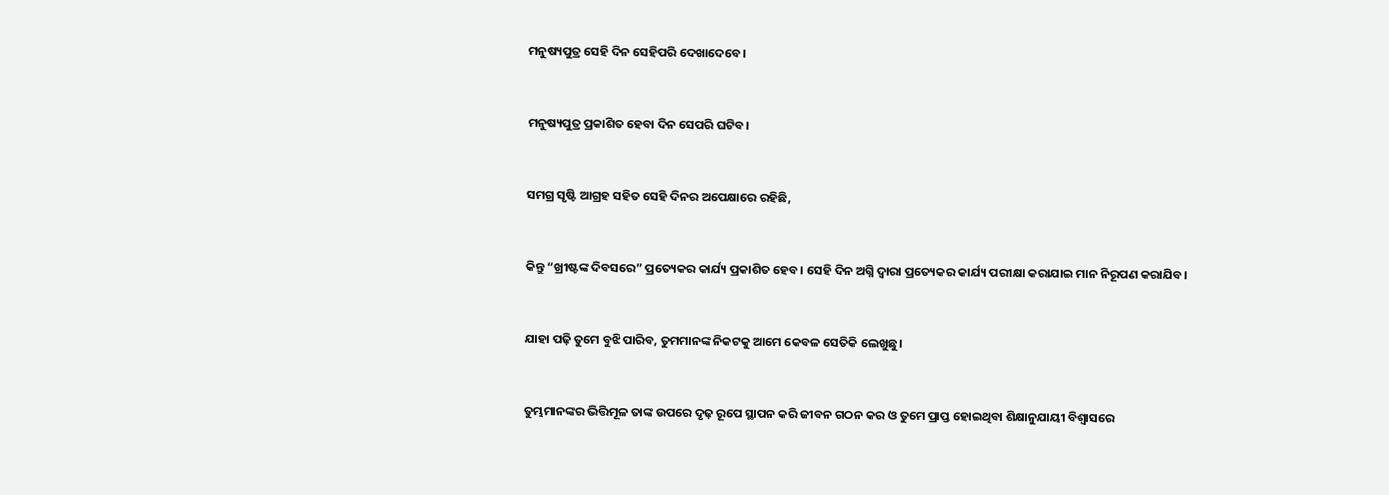ମନୁଷ୍ୟପୁତ୍ର ସେହି ଦିନ ସେହିପରି ଦେଖାଦେବେ।


ମନୁଷ୍ୟପୁତ୍ର ପ୍ରକାଶିତ ହେବା ଦିନ ସେପରି ଘଟିବ।


ସମଗ୍ର ସୃଷ୍ଟି ଆଗ୍ରହ ସହିତ ସେହି ଦିନର ଅପେକ୍ଷାରେ ରହିଛି,


କିନ୍ତୁ “ଖ୍ରୀଷ୍ଟଙ୍କ ଦିବସରେ” ପ୍ରତ୍ୟେକର କାର୍ଯ୍ୟ ପ୍ରକାଶିତ ହେବ। ସେହି ଦିନ ଅଗ୍ନି ଦ୍ୱାରା ପ୍ରତ୍ୟେକର କାର୍ଯ୍ୟ ପରୀକ୍ଷା କରାଯାଇ ମାନ ନିରୂପଣ କରାଯିବ।


ଯାହା ପଢ଼ି ତୁମେ ବୁଝି ପାରିବ, ତୁମମାନଙ୍କ ନିକଟକୁ ଆମେ କେବଳ ସେତିକି ଲେଖୁଛୁ।


ତୁମ୍ଭମାନଙ୍କର ଭିତ୍ତିମୂଳ ତାଙ୍କ ଉପରେ ଦୃଢ଼ ରୂପେ ସ୍ଥାପନ କରି ଜୀବନ ଗଠନ କର ଓ ତୁମେ ପ୍ରାପ୍ତ ହୋଇଥିବା ଶିକ୍ଷାନୁଯାୟୀ ବିଶ୍ୱାସରେ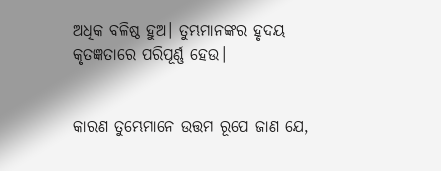ଅଧିକ ବଳିଷ୍ଠ ହୁଅ। ତୁମ୍ଭମାନଙ୍କର ହୃଦୟ କୃତଜ୍ଞତାରେ ପରିପୂର୍ଣ୍ଣ ହେଉ।


କାରଣ ତୁମ୍ଭେମାନେ ଉତ୍ତମ ରୂପେ ଜାଣ ଯେ,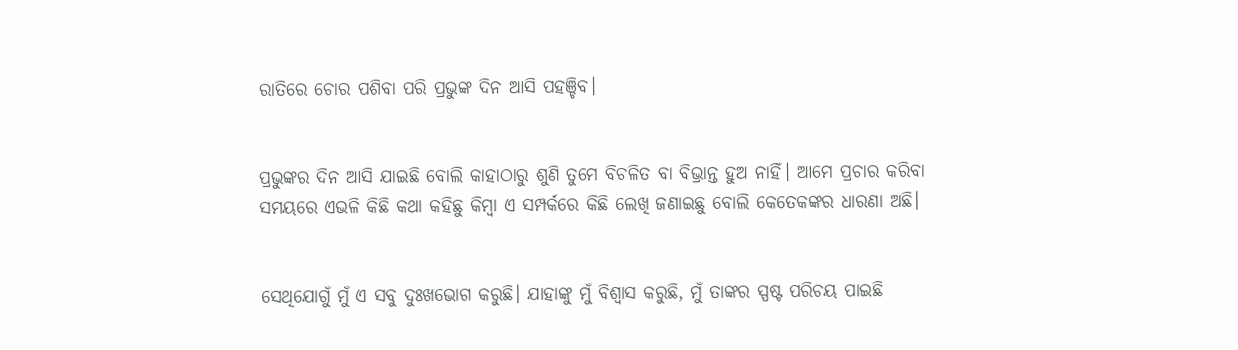ରାତିରେ ଚୋର ପଶିବା ପରି ପ୍ରଭୁଙ୍କ ଦିନ ଆସି ପହଞ୍ଚିବ।


ପ୍ରଭୁଙ୍କର ଦିନ ଆସି ଯାଇଛି ବୋଲି କାହାଠାରୁ ଶୁଣି ତୁମେ ବିଚଳିତ ବା ବିଭ୍ରାନ୍ତ ହୁଅ ନାହିଁ। ଆମେ ପ୍ରଚାର କରିବା ସମୟରେ ଏଭଳି କିଛି କଥା କହିଛୁ କିମ୍ବା ଏ ସମ୍ପର୍କରେ କିଛି ଲେଖି ଜଣାଇଛୁ ବୋଲି କେତେକଙ୍କର ଧାରଣା ଅଛି।


ସେଥିଯୋଗୁଁ ମୁଁ ଏ ସବୁ ଦୁଃଖଭୋଗ କରୁଛି। ଯାହାଙ୍କୁ ମୁଁ ବିଶ୍ୱାସ କରୁଛି, ମୁଁ ତାଙ୍କର ସ୍ପଷ୍ଟ ପରିଚୟ ପାଇଛି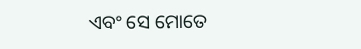ଏବଂ ସେ ମୋତେ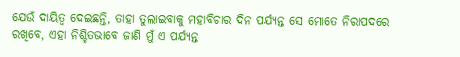ଯେଉଁ ଦାୟିତ୍ୱ ଦେଇଛନ୍ତି, ତାହା ତୁଲାଇବାକୁ ମହାବିଚାର ଦିନ ପର୍ଯ୍ୟନ୍ତ ସେ ମୋତେ ନିରାପଦରେ ରଖିବେ, ଏହା ନିଶ୍ଚିତଭାବେ ଜାଣି ମୁଁ ଏ ପର୍ଯ୍ୟନ୍ତ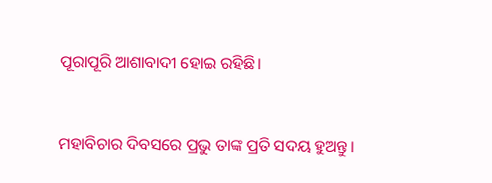ପୂରାପୂରି ଆଶାବାଦୀ ହୋଇ ରହିଛି।


ମହାବିଚାର ଦିବସରେ ପ୍ରଭୁ ତାଙ୍କ ପ୍ରତି ସଦୟ ହୁଅନ୍ତୁ।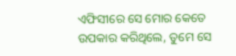ଏଫିସୀରେ ସେ ମୋର କେତେ ଉପକାର କରିଥିଲେ, ତୁମେ ସେ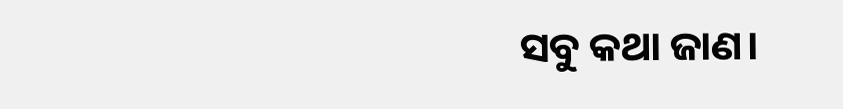ସବୁ କଥା ଜାଣ।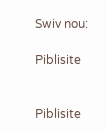Swiv nou:

Piblisite


Piblisite